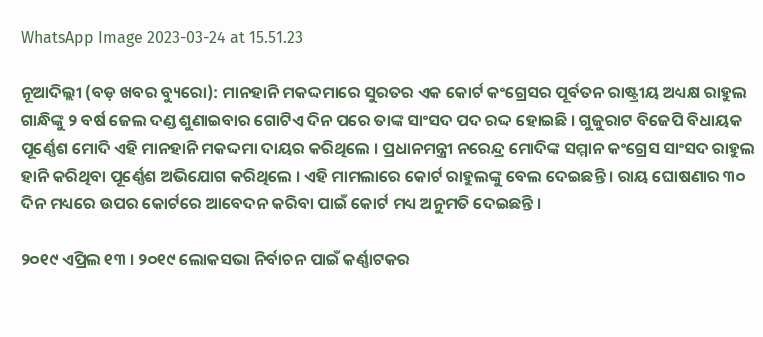WhatsApp Image 2023-03-24 at 15.51.23

ନୂଆଦିଲ୍ଲୀ (ବଡ଼ ଖବର ବ୍ୟୁରୋ): ମାନହାନି ମକଦ୍ଦମାରେ ସୁରତର ଏକ କୋର୍ଟ କଂଗ୍ରେସର ପୂର୍ବତନ ରାଷ୍ଟ୍ରୀୟ ଅଧ୍ୟକ୍ଷ ରାହୁଲ ଗାନ୍ଧିଙ୍କୁ ୨ ବର୍ଷ ଜେଲ ଦଣ୍ଡ ଶୁଣାଇବାର ଗୋଟିଏ ଦିନ ପରେ ତାଙ୍କ ସାଂସଦ ପଦ ରଦ୍ଦ ହୋଇଛି । ଗୁଜୁରାଟ ବିଜେପି ବିଧାୟକ ପୂର୍ଣ୍ଣେଶ ମୋଦି ଏହି ମାନହାନି ମକଦ୍ଦମା ଦାୟର କରିଥିଲେ । ପ୍ରଧାନମନ୍ତ୍ରୀ ନରେନ୍ଦ୍ର ମୋଦିଙ୍କ ସମ୍ମାନ କଂଗ୍ରେସ ସାଂସଦ ରାହୁଲ ହାନି କରିଥିବା ପୂର୍ଣ୍ଣେଶ ଅଭିଯୋଗ କରିଥିଲେ । ଏହି ମାମଲାରେ କୋର୍ଟ ରାହୁଲଙ୍କୁ ବେଲ ଦେଇଛନ୍ତି । ରାୟ ଘୋଷଣାର ୩୦ ଦିନ ମଧ୍ୟରେ ଉପର କୋର୍ଟରେ ଆବେଦନ କରିବା ପାଇଁ କୋର୍ଟ ମଧ୍ୟ ଅନୁମତି ଦେଇଛନ୍ତି ।

୨୦୧୯ ଏପ୍ରିଲ ୧୩ । ୨୦୧୯ ଲୋକସଭା ନିର୍ବାଚନ ପାଇଁ କର୍ଣ୍ଣାଟକର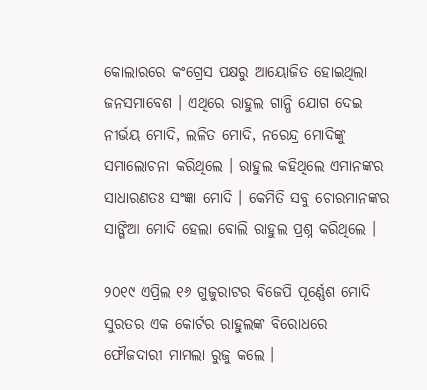କୋଲାରରେ କଂଗ୍ରେସ ପକ୍ଷରୁ ଆୟୋଜିତ ହୋଇଥିଲା ଜନସମାବେଶ । ଏଥିରେ ରାହୁଲ ଗାନ୍ଧି ଯୋଗ ଦେଇ ନୀର୍ଭୟ ମୋଦି, ଲଳିତ ମୋଦି, ନରେନ୍ଦ୍ର ମୋଦିଙ୍କୁ ସମାଲୋଚନା କରିଥିଲେ । ରାହୁଲ କହିଥିଲେ ଏମାନଙ୍କର ସାଧାରଣତଃ ସଂଜ୍ଞା ମୋଦି । କେମିତି ସବୁ ଚୋରମାନଙ୍କର ସାଙ୍ଗିଆ ମୋଦି ହେଲା ବୋଲି ରାହୁଲ ପ୍ରଶ୍ନ କରିଥିଲେ ।

୨୦୧୯ ଏପ୍ରିଲ ୧୬ ଗୁଜୁରାଟର ବିଜେପି ପୂର୍ଣ୍ଣେଶ ମୋଦି ସୁରତର ଏକ କୋର୍ଟର ରାହୁଲଙ୍କ ବିରୋଧରେ ଫୌଜଦାରୀ ମାମଲା ରୁଜୁ କଲେ ।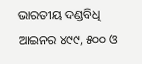ଭାରତୀୟ ଦଣ୍ଡବିଧି ଆଇନର ୪୯୯, ୫୦୦ ଓ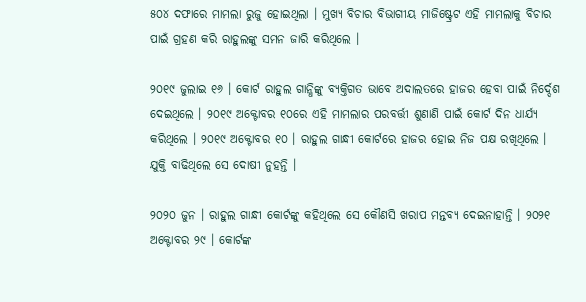୫୦୪ ଦଫାରେ ମାମଲା ରୁଜୁ ହୋଇଥିଲା । ମୁଖ୍ୟ ବିଚାର ବିଭାଗୀୟ ମାଜିଷ୍ଟ୍ରେଟ ଏହି ମାମଲାକୁ ବିଚାର ପାଇଁ ଗ୍ରହଣ କରି ରାହୁଲଙ୍କୁ ସମନ ଜାରି କରିଥିଲେ ।

୨୦୧୯ ଜୁଲାଇ ୧୬ । କୋର୍ଟ ରାହୁଲ ଗାନ୍ଧିଙ୍କୁ ବ୍ୟକ୍ତିଗତ ଭାବେ ଅଦାଲତରେ ହାଜର ହେବା ପାଇଁ ନିର୍ଦ୍ଦେଶ ଦେଇଥିଲେ । ୨୦୧୯ ଅକ୍ଟୋବର ୧୦ରେ ଏହି ମାମଲାର ପରବର୍ତ୍ତୀ ଶୁଣାଣି ପାଇଁ କୋର୍ଟ ଦିନ ଧାର୍ଯ୍ୟ କରିଥିଲେ । ୨୦୧୯ ଅକ୍ଟୋବର ୧୦ । ରାହୁଲ ଗାନ୍ଧୀ କୋର୍ଟରେ ହାଜର ହୋଇ ନିଜ ପକ୍ଷ ରଖିଥିଲେ । ଯୁକ୍ତି ବାଢିଥିଲେ ସେ ଦୋଷୀ ନୁହନ୍ତି ।

୨୦୨୦ ଜୁନ । ରାହୁଲ ଗାନ୍ଧୀ କୋର୍ଟଙ୍କୁ କହିଥିଲେ ସେ କୌଣସି ଖରାପ ମନ୍ତବ୍ୟ ଦେଇନାହାନ୍ତି । ୨୦୨୧ ଅକ୍ଟୋବର ୨୯ । କୋର୍ଟଙ୍କ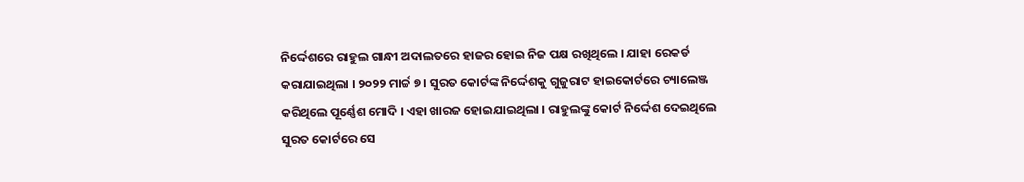ନିର୍ଦ୍ଦେଶରେ ରାହୁଲ ଗାନ୍ଧୀ ଅଦାଲତରେ ହାଜର ହୋଇ ନିଜ ପକ୍ଷ ରଖିଥିଲେ । ଯାହା ରେକର୍ଡ କରାଯାଇଥିଲା । ୨୦୨୨ ମାର୍ଚ୍ଚ ୭ । ସୁରତ କୋର୍ଟଙ୍କ ନିର୍ଦ୍ଦେଶକୁ ଗୁଜୁରାଟ ହାଇକୋର୍ଟରେ ଚ୍ୟାଲେଞ୍ଜ କରିଥିଲେ ପୂର୍ଣ୍ଣେଶ ମୋଦି । ଏହା ଖାରଜ ହୋଇଯାଇଥିଲା । ରାହୁଲଙ୍କୁ କୋର୍ଟ ନିର୍ଦ୍ଦେଶ ଦେଇଥିଲେ ସୁରତ କୋର୍ଟରେ ସେ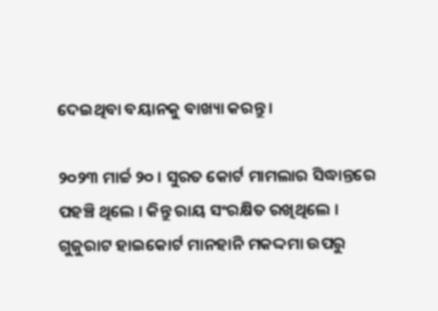ଦେଇଥିବା ବୟାନକୁ ବାଖ୍ୟା କରନ୍ତୁ ।

୨୦୨୩ ମାର୍ଚ୍ଚ ୨୦ । ସୁରତ କୋର୍ଟ ମାମଲାର ସିଦ୍ଧାନ୍ତରେ ପହଞ୍ଚି ଥିଲେ । କିନ୍ତୁ ରାୟ ସଂରକ୍ଷିତ ରଖିଥିଲେ । ଗୁଜୁରାଟ ହାଇକୋର୍ଟ ମାନହାନି ମକଦ୍ଦମା ଉପରୁ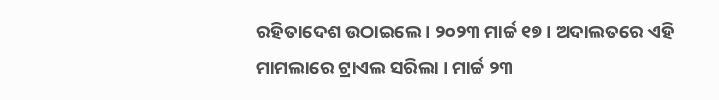ରହିତାଦେଶ ଉଠାଇଲେ । ୨୦୨୩ ମାର୍ଚ୍ଚ ୧୭ । ଅଦାଲତରେ ଏହି ମାମଲାରେ ଟ୍ରାଏଲ ସରିଲା । ମାର୍ଚ୍ଚ ୨୩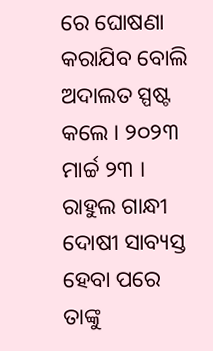ରେ ଘୋଷଣା କରାଯିବ ବୋଲି ଅଦାଲତ ସ୍ପଷ୍ଟ କଲେ । ୨୦୨୩ ମାର୍ଚ୍ଚ ୨୩ । ରାହୁଲ ଗାନ୍ଧୀ ଦୋଷୀ ସାବ୍ୟସ୍ତ ହେବା ପରେ ତାଙ୍କୁ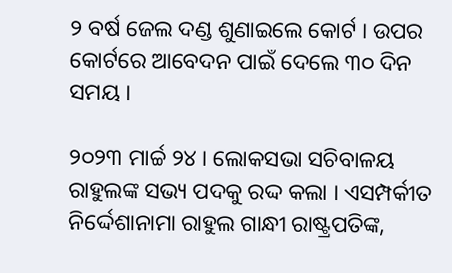୨ ବର୍ଷ ଜେଲ ଦଣ୍ଡ ଶୁଣାଇଲେ କୋର୍ଟ । ଉପର କୋର୍ଟରେ ଆବେଦନ ପାଇଁ ଦେଲେ ୩୦ ଦିନ ସମୟ ।

୨୦୨୩ ମାର୍ଚ୍ଚ ୨୪ । ଲୋକସଭା ସଚିବାଳୟ ରାହୁଲଙ୍କ ସଭ୍ୟ ପଦକୁ ରଦ୍ଦ କଲା । ଏସମ୍ପର୍କୀତ ନିର୍ଦ୍ଦେଶାନାମା ରାହୁଲ ଗାନ୍ଧୀ ରାଷ୍ଟ୍ରପତିଙ୍କ,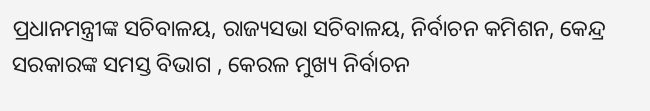ପ୍ରଧାନମନ୍ତ୍ରୀଙ୍କ ସଚିବାଳୟ, ରାଜ୍ୟସଭା ସଚିବାଳୟ, ନିର୍ବାଚନ କମିଶନ, କେନ୍ଦ୍ର ସରକାରଙ୍କ ସମସ୍ତ ବିଭାଗ , କେରଳ ମୁଖ୍ୟ ନିର୍ବାଚନ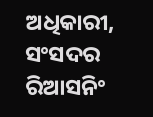ଅଧିକାରୀ, ସଂସଦର ରିଆସନିଂ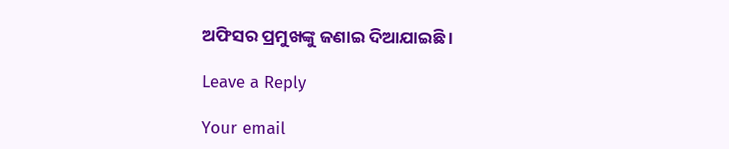ଅଫିସର ପ୍ରମୁଖଙ୍କୁ ଜଣାଇ ଦିଆଯାଇଛି ।

Leave a Reply

Your email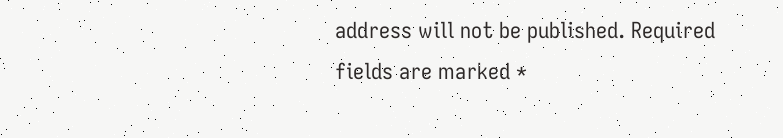address will not be published. Required fields are marked *